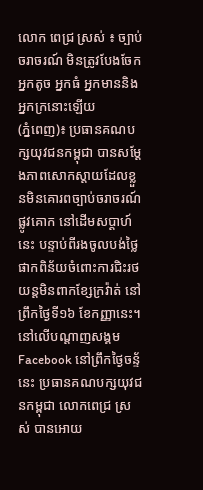លោក ពេជ្រ ស្រស់ ៖ ច្បាប់ចរាចរណ៍ មិនត្រូវបែងចែកអ្នកតូច អ្នកធំ អ្នកមាននិងអ្នកក្រនោះឡើយ
(ភ្នំពេញ)៖ ប្រធានគណបក្សយុវជនកម្ពុជា បានសម្តែងភាពសោកស្តាយដែលខ្លួនមិនគោរពច្បាប់ចរាចរណ៍ផ្លូវគោក នៅដើមសប្តាហ៍នេះ បន្ទាប់ពីរងចូលបង់ថ្លៃផាកពិន័យចំពោះការជិះរថយន្តមិនពាកខ្សែក្រវ៉ាត់ នៅព្រឹកថ្ងៃទី១៦ ខែកញ្ញានេះ។
នៅលើបណ្តាញសង្គម Facebook នៅព្រឹកថ្ងៃចន្ទ័ នេះ ប្រធានគណបក្សយុវជនកម្ពុជា លោកពេជ្រ ស្រស់ បានអោយ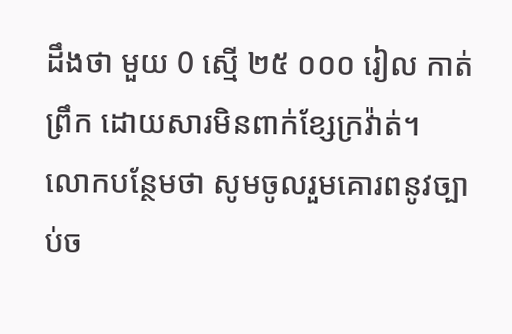ដឹងថា មួយ 0 ស្មើ ២៥ ០០០ រៀល កាត់ព្រឹក ដោយសារមិនពាក់ខ្សែក្រវ៉ាត់។
លោកបន្ថែមថា សូមចូលរួមគោរពនូវច្បាប់ច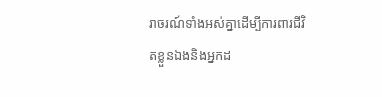រាចរណ៍ទាំងអស់គ្នាដើម្បីការពារជីវិតខ្លួនឯងនិងអ្នកដ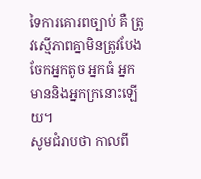ទៃការគោរពច្បាប់ គឺ ត្រូវស្មើភាពគ្នាមិនត្រូវបែងចែកអ្នកតូច អ្នកធំ អ្នកមាននិងអ្នកក្រនោះឡើយ។
សូមជំរាបថា កាលពី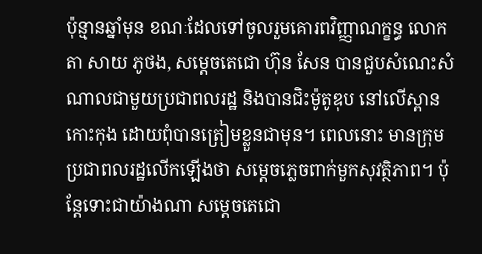ប៉ុន្មានឆ្នាំមុន ខណៈដែលទៅចូលរួមគោរពវិញ្ញាណក្ខន្ធ លោកតា សាយ ភូថង, សម្តេចតេជោ ហ៊ុន សែន បានជួបសំណេះសំណាលជាមួយប្រជាពលរដ្ឋ និងបានជិះម៉ូតូឌុប នៅលើស្ពានកោះកុង ដោយពុំបានត្រៀមខ្លួនជាមុន។ ពេលនោះ មានក្រុមប្រជាពលរដ្ឋលើកឡើងថា សម្តេចភ្លេចពាក់មួកសុវត្ថិភាព។ ប៉ុន្តែទោះជាយ៉ាងណា សម្តេចតេជោ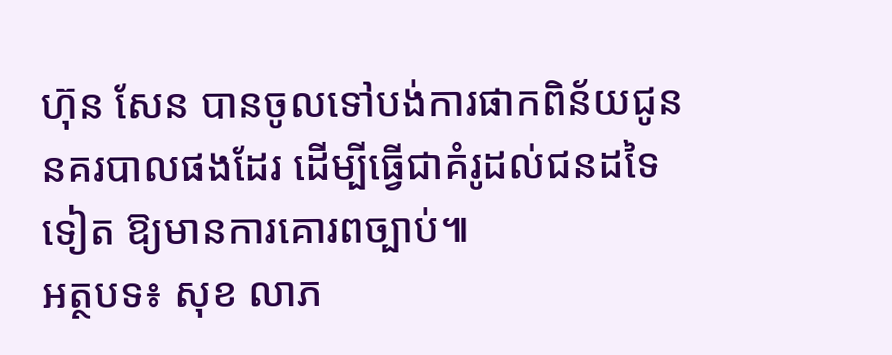ហ៊ុន សែន បានចូលទៅបង់ការផាកពិន័យជូននគរបាលផងដែរ ដើម្បីធ្វើជាគំរូដល់ជនដទៃទៀត ឱ្យមានការគោរពច្បាប់៕
អត្ថបទ៖ សុខ លាភ